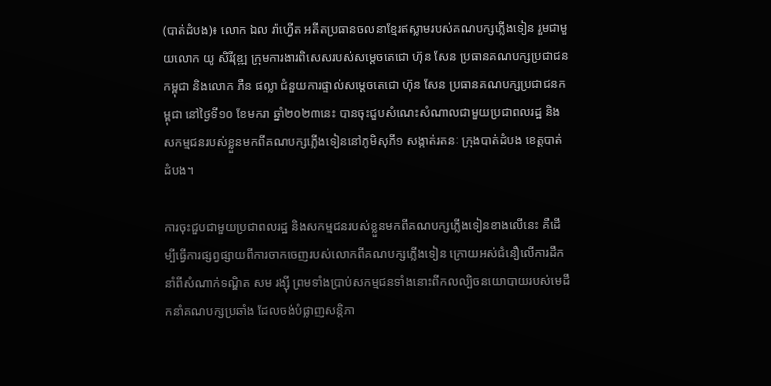(បាត់ដំបង)៖ លោក ឯល រ៉ាហ្វើត អតីតប្រធានចលនាខ្មែរឥស្លាមរបស់គណបក្សភ្លើងទៀន រួមជាមួយលោក យូ សិរីវុឌ្ឍ ក្រុមការងារពិសេសរបស់សម្តេចតេជោ ហ៊ុន សែន ប្រធានគណបក្សប្រជាជនកម្ពុជា និងលោក ភឺន ផល្លា ជំនួយការផ្ទាល់សម្តេចតេជោ ហ៊ុន សែន ប្រធានគណបក្សប្រជាជនកម្ពុជា នៅថ្ងៃទី១០ ខែមករា ឆ្នាំ២០២៣នេះ បានចុះជួបសំណេះសំណាលជាមួយប្រជាពលរដ្ឋ និងសកម្មជនរបស់ខ្លួនមកពីគណបក្សភ្លើងទៀននៅភូមិសុភី១ សង្កាត់រតនៈ ក្រុងបាត់ដំបង ខេត្តបាត់ដំបង។

ការចុះជួបជាមួយប្រជាពលរដ្ឋ និងសកម្មជនរបស់ខ្លួនមកពីគណបក្សភ្លើងទៀនខាងលើនេះ គឺដើម្បីធ្វើការផ្សព្វផ្សាយពីការចាកចេញរបស់លោកពីគណបក្សភ្លើងទៀន ក្រោយអស់ជំនឿលើការដឹកនាំពីសំណាក់ទណ្ឌិត សម រង្ស៊ី ព្រមទាំងប្រាប់សកម្មជនទាំងនោះពីកលល្បិចនយោបាយរបស់មេដឹកនាំគណបក្សប្រឆាំង ដែលចង់បំផ្លាញសន្តិភា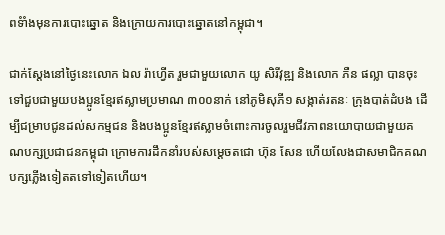ពទំាំងមុនការបោះឆ្នោត និងក្រោយការបោះឆ្នោតនៅកម្ពុជា។

ជាក់ស្តែងនៅថ្ងៃនេះលោក ឯល រ៉ាហ្វើត រួមជាមួយលោក យូ សិរីវុឌ្ឍ និងលោក ភឺន ផល្លា បានចុះទៅជួបជាមួយបងប្អូនខ្មែរឥស្លាមប្រមាណ ៣០០នាក់ នៅភូមិសុភី១ សង្កាត់រតនៈ ក្រុងបាត់ដំបង ដើម្បីជម្រាបជូនដល់សកម្មជន និងបងប្អូនខ្មែរឥស្លាមចំពោះការចូលរួមជីវភាពនយោបាយជាមួយគណបក្សប្រជាជនកម្ពុជា ក្រោមការដឹកនាំរបស់សម្តេចតជោ ហ៊ុន សែន ហើយលែងជាសមាជិកគណបក្សភ្លើងទៀតតទៅទៀតហើយ។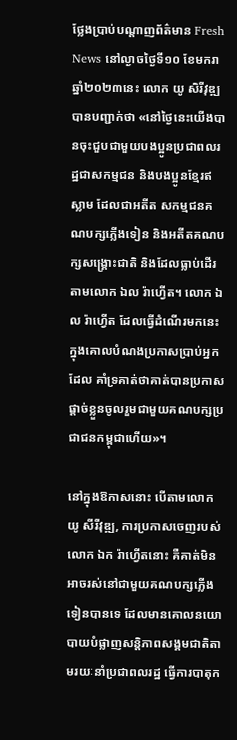ថ្លែងប្រាប់បណ្តាញព័ត៌មាន Fresh News នៅល្ងាចថ្ងៃទី១០ ខែមករា ឆ្នាំ២០២៣នេះ លោក យូ សិរីវុឌ្ឍ បានបញ្ជាក់ថា «នៅថ្ងៃនេះយើងបានចុះជួបជាមួយបងប្អូនប្រជាពលរដ្ឋជាសកម្មជន និងបងប្អូនខ្មែរឥស្លាម ដែលជាអតីត សកម្មជនគណបក្សភ្លើងទៀន និងអតីតគណបក្សសង្គ្រោះជាតិ និងដែលធ្លាប់ដើរតាមលោក ឯល រ៉ាហ្វើត។ លោក ឯល រ៉ាហ្វើត ដែលធ្វើដំណើរមកនេះ ក្នុងគោលបំណងប្រកាសប្រាប់អ្នកដែល គាំទ្រគាត់ថាគាត់បានប្រកាស ផ្តាច់ខ្លួនចូលរួមជាមួយគណបក្សប្រជាជនកម្ពុជាហើយ»។

នៅក្នុងឱកាសនោះ បើតាមលោក យូ សីរីវុឌ្ឍ, ការប្រកាសចេញរបស់លោក ឯក រ៉ាហ្វើតនោះ គឺគាត់មិនអាចរស់នៅជាមួយគណបក្សភ្លើងទៀនបានទេ ដែលមានគោលនយោបាយបំផ្លាញសន្តិភាពសង្គមជាតិតាមរយៈនាំប្រជាពលរដ្ឋ ធ្វើការបាតុក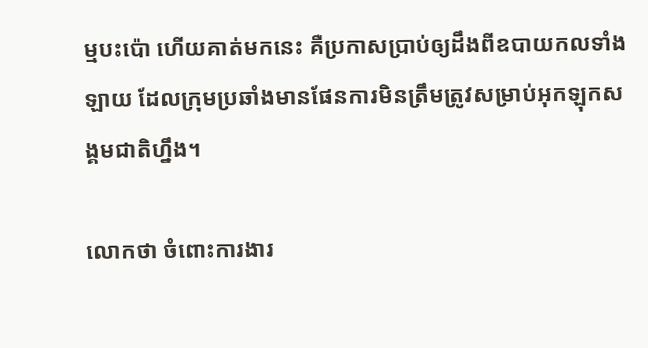ម្មបះប៉ោ ហើយគាត់មកនេះ គឺប្រកាសប្រាប់ឲ្យដឹងពីឧបាយកលទាំងឡាយ ដែលក្រុមប្រឆាំងមានផែនការមិនត្រឹមត្រូវសម្រាប់អុកឡុកសង្គមជាតិហ្នឹង។

លោកថា ចំពោះការងារ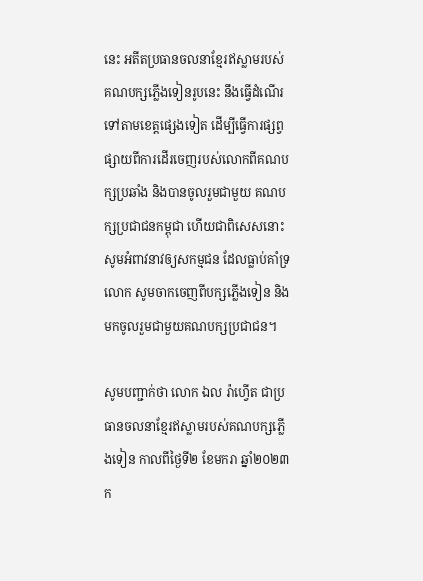នេះ អតីតប្រធានចលនាខ្មែរឥស្លាមរបស់ គណបក្សភ្លើងទៀនរូបនេះ នឹងធ្វើដំណើរទៅតាមខេត្តផ្សេងទៀត ដើម្បីធ្វើការផ្សព្វផ្សាយពីការដើរចេញរបស់លោកពីគណបក្សប្រឆាំង និងបានចូលរួមជាមួយ គណបក្សប្រជាជនកម្ពុជា ហើយជាពិសេសនោះសូមអំពាវនាវឲ្យសកម្មជន ដែលធ្លាប់គាំទ្រលោក សូមចាកចេញពីបក្សភ្លើងទៀន និងមកចូលរួមជាមួយគណបក្សប្រជាជន។

សូមបញ្ជាក់ថា លោក ឯល រ៉ាហ្វើត ជាប្រធានចលនាខ្មែរឥស្លាមរបស់គណបក្សភ្លើងទៀន កាលពីថ្ងៃទី២ ខែមករា ឆ្នាំ២០២៣ក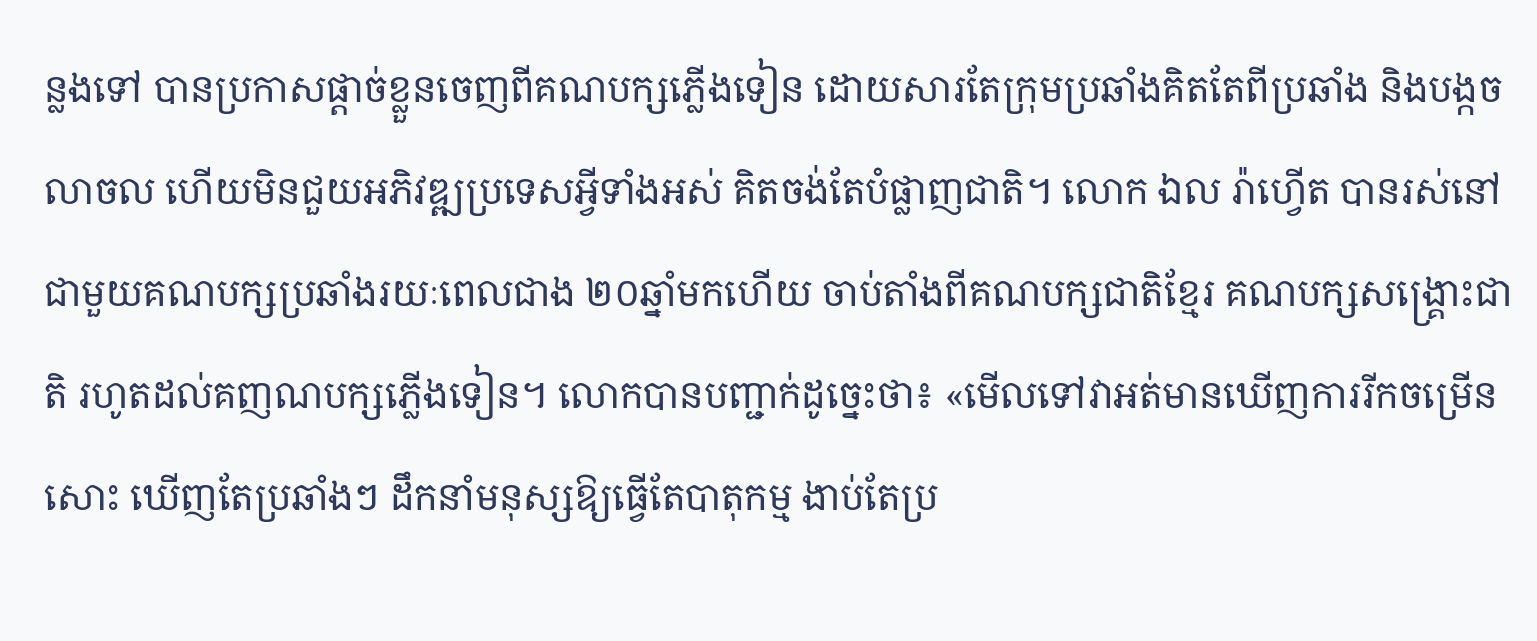ន្លងទៅ បានប្រកាសផ្តាច់ខ្លួនចេញពីគណបក្សភ្លើងទៀន ដោយសារតែក្រុមប្រឆាំងគិតតែពីប្រឆាំង និងបង្កចលាចល ហើយមិនជួយអភិវឌ្ឍប្រទេសអ្វីទាំងអស់ គិតចង់តែបំផ្លាញជាតិ។ លោក ឯល រ៉ាហ្វើត បានរស់នៅជាមួយគណបក្សប្រឆាំងរយៈពេលជាង ២០ឆ្នាំមកហើយ ចាប់តាំងពីគណបក្សជាតិខ្មែរ គណបក្សសង្គ្រោះជាតិ រហូតដល់គញណបក្សភ្លើងទៀន។ លោកបានបញ្ជាក់ដូច្នេះថា៖ «មើលទៅវាអត់មានឃើញការរីកចម្រើនសោះ ឃើញតែប្រឆាំងៗ ដឹកនាំមនុស្សឱ្យធ្វើតែបាតុកម្ម ងាប់តែប្រ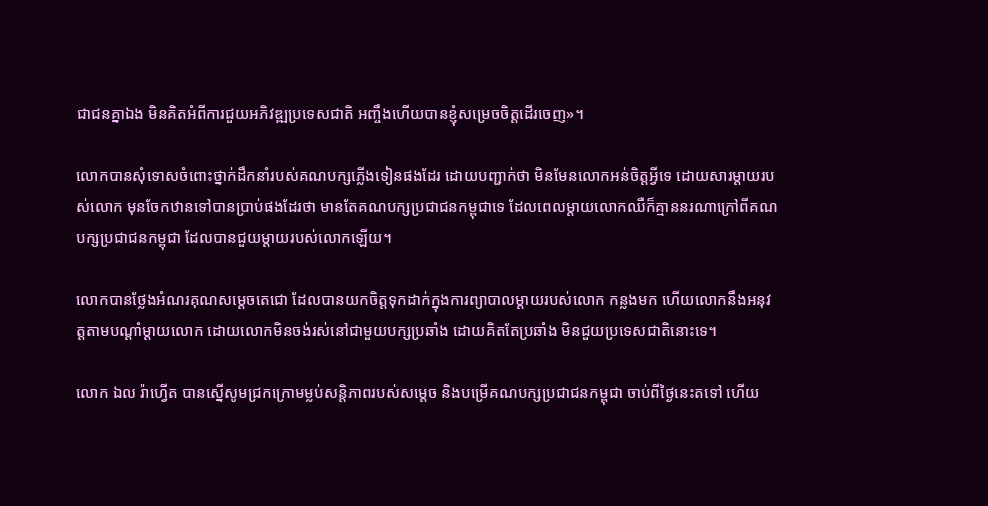ជាជនគ្នាឯង មិនគិតអំពីការជួយអភិវឌ្ឍប្រទេសជាតិ អញ្ចឹងហើយបានខ្ញុំសម្រេចចិត្តដើរចេញ»។

លោកបានសុំទោសចំពោះថ្នាក់ដឹកនាំរបស់គណបក្សភ្លើងទៀនផងដែរ ដោយបញ្ជាក់ថា មិនមែនលោកអន់ចិត្តអ្វីទេ ដោយសារម្តាយរបស់លោក មុនចែកឋានទៅបានប្រាប់ផងដែរថា មានតែគណបក្សប្រជាជនកម្ពុជាទេ ដែលពេលម្តាយលោកឈឺក៏គ្មាននរណាក្រៅពីគណបក្សប្រជាជនកម្ពុជា ដែលបានជួយម្តាយរបស់លោកឡើយ។

លោកបានថ្លែងអំណរគុណសម្តេចតេជោ ដែលបានយកចិត្តទុកដាក់ក្នុងការព្យាបាលម្តាយរបស់លោក កន្លងមក ហើយលោកនឹងអនុវត្តតាមបណ្តាំម្តាយលោក ដោយលោកមិនចង់រស់នៅជាមួយបក្សប្រឆាំង ដោយគិតតែប្រឆាំង មិនជួយប្រទេសជាតិនោះទេ។

លោក ឯល រ៉ាហ្វើត បានស្នើសូមជ្រកក្រោមម្លប់សន្តិភាពរបស់សម្តេច និងបម្រើគណបក្សប្រជាជនកម្ពុជា ចាប់ពីថ្ងៃនេះតទៅ ហើយ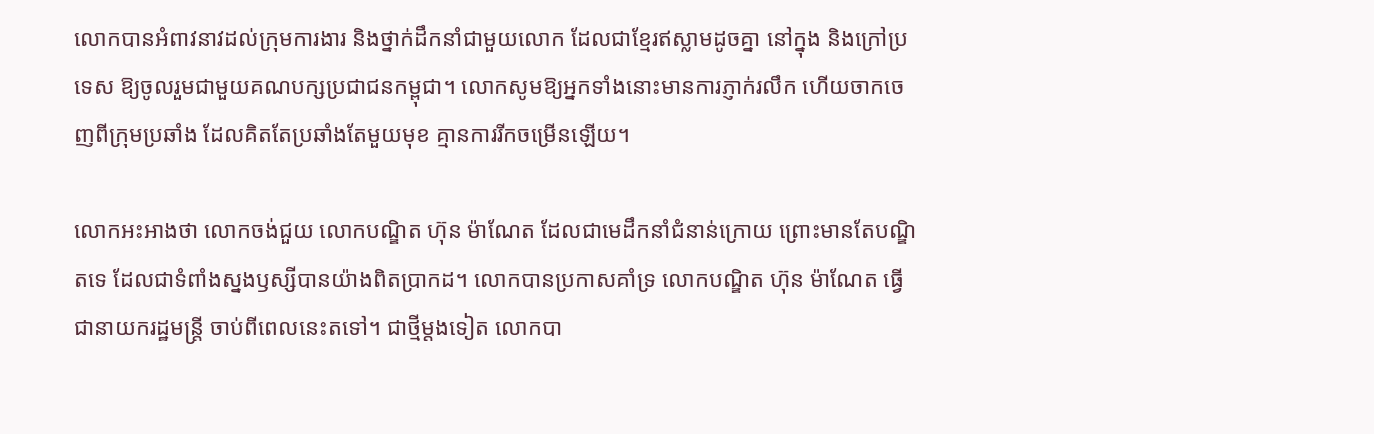លោកបានអំពាវនាវដល់ក្រុមការងារ និងថ្នាក់ដឹកនាំជាមួយលោក ដែលជាខ្មែរឥស្លាមដូចគ្នា នៅក្នុង និងក្រៅប្រទេស ឱ្យចូលរួមជាមួយគណបក្សប្រជាជនកម្ពុជា។ លោកសូមឱ្យអ្នកទាំងនោះមានការភ្ញាក់រលឹក ហើយចាកចេញពីក្រុមប្រឆាំង ដែលគិតតែប្រឆាំងតែមួយមុខ គ្មានការរីកចម្រើនឡើយ។

លោកអះអាងថា លោកចង់ជួយ លោកបណ្ឌិត ហ៊ុន ម៉ាណែត ដែលជាមេដឹកនាំជំនាន់ក្រោយ ព្រោះមានតែបណ្ឌិតទេ ដែលជាទំពាំងស្នងឫស្សីបានយ៉ាងពិតប្រាកដ។ លោកបានប្រកាសគាំទ្រ លោកបណ្ឌិត ហ៊ុន ម៉ាណែត ធ្វើជានាយករដ្ឋមន្ត្រី ចាប់ពីពេលនេះតទៅ។ ជាថ្មីម្តងទៀត លោកបា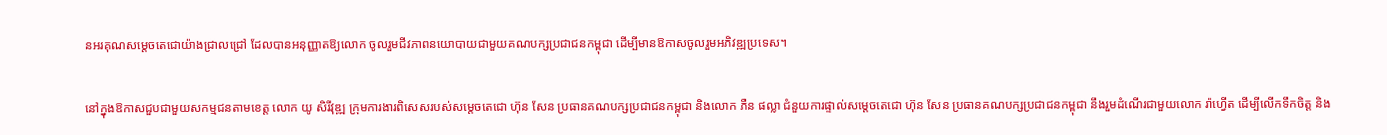នអរគុណសម្តេចតេជោយ៉ាងជ្រាលជ្រៅ ដែលបានអនុញ្ញាតឱ្យលោក ចូលរួមជីវភាពនយោបាយជាមួយគណបក្សប្រជាជនកម្ពុជា ដើម្បីមានឱកាសចូលរួមអភិវឌ្ឍប្រទេស។

នៅក្នុងឱកាសជួបជាមួយសកម្មជនតាមខេត្ត លោក យូ សិរីវុឌ្ឍ ក្រុមការងារពិសេសរបស់សម្តេចតេជោ ហ៊ុន សែន ប្រធានគណបក្សប្រជាជនកម្ពុជា និងលោក ភឺន ផល្លា ជំនួយការផ្ទាល់សម្តេចតេជោ ហ៊ុន សែន ប្រធានគណបក្សប្រជាជនកម្ពុជា នឹងរួមដំណើរជាមួយលោក រ៉ាហ្វើត ដើម្បីលើកទឹកចិត្ត និង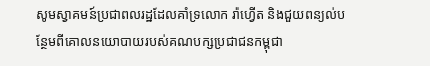សូមស្វាគមន៍ប្រជាពលរដ្ឋដែលគាំទ្រលោក រ៉ាហ្វើត និងជួយពន្យល់បន្ថែមពីគោលនយោបាយរបស់គណបក្សប្រជាជនកម្ពុជា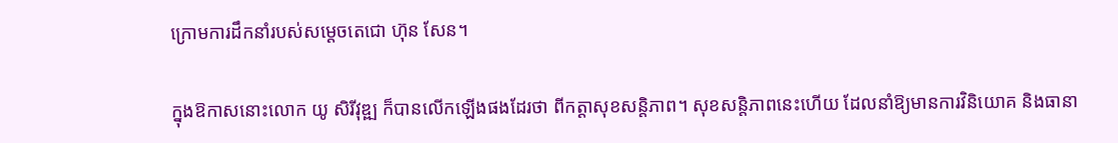ក្រោមការដឹកនាំរបស់សម្តេចតេជោ ហ៊ុន សែន។

ក្នុងឱកាសនោះលោក យូ សិរីវុឌ្ឍ ក៏បានលើកឡើងផងដែរថា ពីកត្តាសុខសន្តិភាព។ សុខសន្តិភាពនេះហើយ ដែលនាំឱ្យមានការវិនិយោគ និងធានា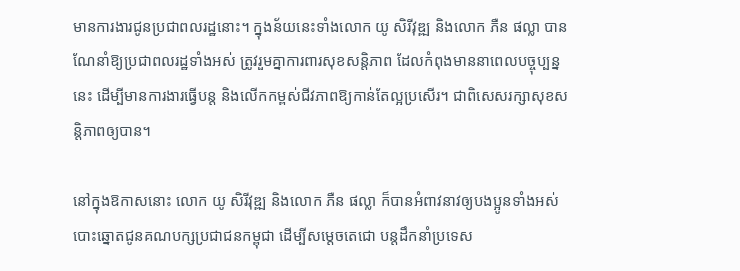មានការងារជូនប្រជាពលរដ្ឋនោះ។ ក្នុងន័យនេះទាំងលោក យូ សិរីវុឌ្ឍ និងលោក ភឺន ផល្លា បានណែនាំឱ្យប្រជាពលរដ្ឋទាំងអស់ ត្រូវរួមគ្នាការពារសុខសន្តិភាព ដែលកំពុងមាននាពេលបច្ចុប្បន្ននេះ ដើម្បីមានការងារធ្វើបន្ត និងលើកកម្ពស់ជីវភាពឱ្យកាន់តែល្អប្រសើរ។ ជាពិសេសរក្សាសុខសន្តិភាពឲ្យបាន។

នៅក្នុងឱកាសនោះ លោក យូ សិរីវុឌ្ឍ និងលោក ភឺន ផល្លា ក៏បានអំពាវនាវឲ្យបងប្អូនទាំងអស់ បោះឆ្នោតជូនគណបក្សប្រជាជនកម្ពុជា ដើម្បីសម្តេចតេជោ បន្តដឹកនាំប្រទេស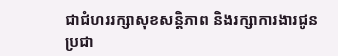ជាជំហររក្សាសុខសន្តិភាព និងរក្សាការងារជូនប្រជា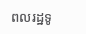ពលរដ្ឋទូ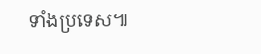ទាំងប្រទេស៕